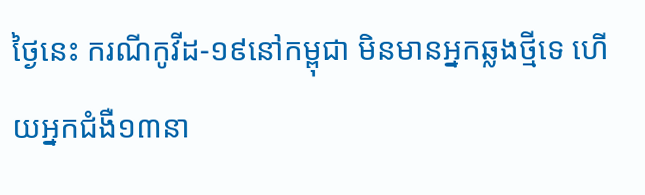ថ្ងៃនេះ ករណីកូវីដ-១៩នៅកម្ពុជា មិនមានអ្នកឆ្លងថ្មីទេ ហើយអ្នកជំងឺ១៣នា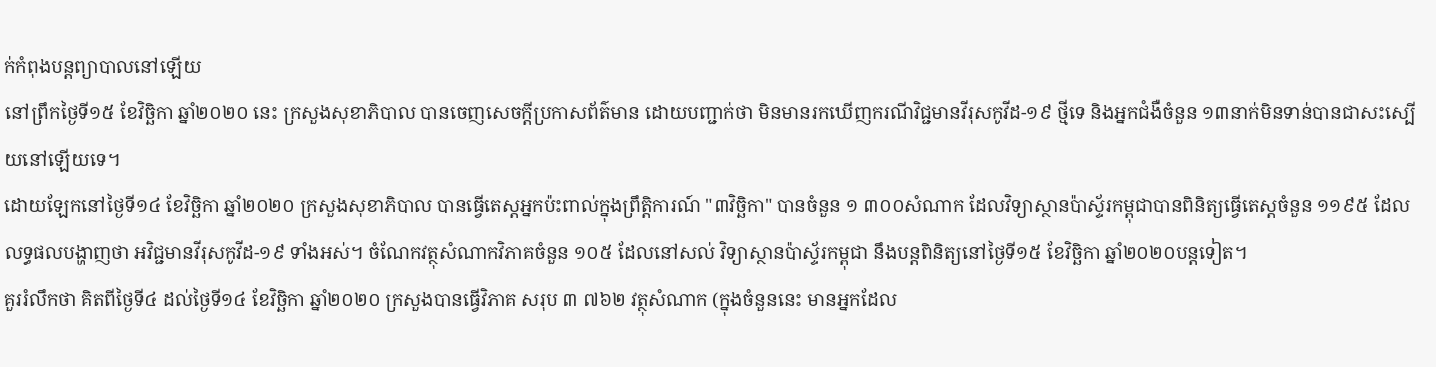ក់កំពុងបន្តព្យាបាលនៅឡើយ
នៅព្រឹកថ្ងៃទី១៥ ខែវិច្ឆិកា ឆ្នាំ២០២០ នេះ ក្រសួងសុខាភិបាល បានចេញសេចក្ដីប្រកាសព័ត៌មាន ដោយបញ្ជាក់ថា មិនមានរកឃើញករណីវិជ្ជមានវីរុសកូវីដ-១៩ ថ្មីទេ និងអ្នកជំងឺចំនួន ១៣នាក់មិនទាន់បានជាសះស្បើយនៅឡើយទេ។
ដោយឡែកនៅថ្ងៃទី១៤ ខែវិច្ឆិកា ឆ្នាំ២០២០ ក្រសួងសុខាភិបាល បានធ្វើតេស្តអ្នកប៉ះពាល់ក្នុងព្រឹត្តិការណ៍ "៣វិច្ឆិកា" បានចំនួន ១ ៣០០សំណាក ដែលវិទ្យាស្ថានប៉ាស្ទ័រកម្ពុជាបានពិនិត្យធ្វើតេស្តចំនួន ១១៩៥ ដែលលទ្ធផលបង្ហាញថា អវិជ្ជមានវីរុសកូវីដ-១៩ ទាំងអស់។ ចំណែកវត្ថុសំណាកវិភាគចំនួន ១០៥ ដែលនៅសល់ វិទ្យាស្ថានប៉ាស្ទ័រកម្ពុជា នឹងបន្តពិនិត្យនៅថ្ងៃទី១៥ ខែវិច្ឆិកា ឆ្នាំ២០២០បន្តទៀត។
គួររំលឹកថា គិតពីថ្ងៃទី៤ ដល់ថ្ងៃទី១៤ ខែវិច្ឆិកា ឆ្នាំ២០២០ ក្រសួងបានធ្វើវិភាគ សរុប ៣ ៧៦២ វត្ថុសំណាក (ក្នុងចំនួននេះ មានអ្នកដែល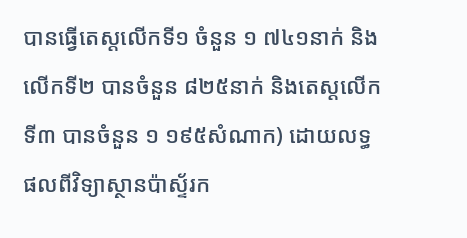បានធ្វើតេស្តលើកទី១ ចំនួន ១ ៧៤១នាក់ និងលើកទី២ បានចំនួន ៨២៥នាក់ និងតេស្តលើកទី៣ បានចំនួន ១ ១៩៥សំណាក) ដោយលទ្ធផលពីវិទ្យាស្ថានប៉ាស្ទ័រក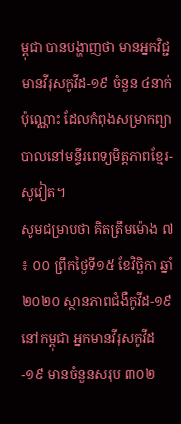ម្ពុជា បានបង្ហាញថា មានអ្នកវិជ្ជមានវីរុសកូវីដ-១៩ ចំនួន ៤នាក់ប៉ុណ្ណោះ ដែលកំពុងសម្រាកព្យាបាលនៅមន្ទីរពេទ្យមិត្តភាពខ្មែរ-សូវៀត។
សូមជម្រាបថា គិតត្រឹមម៉ោង ៧ ៖ ០០ ព្រឹកថ្ងៃទី១៥ ខែវិច្ឆិកា ឆ្នាំ២០២០ ស្ថានភាពជំងឺកូវីដ-១៩ នៅកម្ពុជា អ្នកមានវីរុសកូវីដ-១៩ មានចំនួនសរុប ៣០២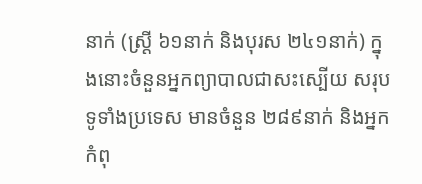នាក់ (ស្ត្រី ៦១នាក់ និងបុរស ២៤១នាក់) ក្នុងនោះចំនួនអ្នកព្យាបាលជាសះស្បើយ សរុបទូទាំងប្រទេស មានចំនួន ២៨៩នាក់ និងអ្នកកំពុ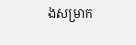ងសម្រាក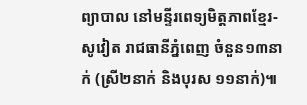ព្យាបាល នៅមន្ទីរពេទ្យមិត្តភាពខ្មែរ-សូវៀត រាជធានីភ្នំពេញ ចំនួន១៣នាក់ (ស្រី២នាក់ និងបុរស ១១នាក់)៕